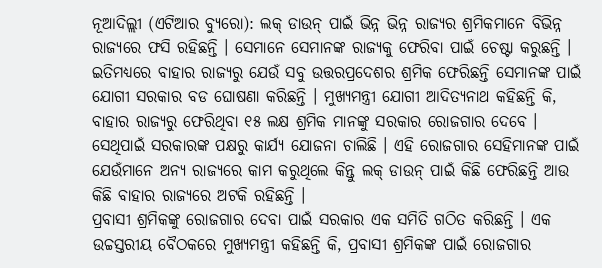ନୂଆଦିଲ୍ଲୀ (ଏଟିଆର ବ୍ୟୁରୋ): ଲକ୍ ଡାଉନ୍ ପାଇଁ ଭିନ୍ନ ଭିନ୍ନ ରାଜ୍ୟର ଶ୍ରମିକମାନେ ବିଭିନ୍ନ ରାଜ୍ୟରେ ଫସି ରହିଛନ୍ତି । ସେମାନେ ସେମାନଙ୍କ ରାଜ୍ୟକୁ ଫେରିବା ପାଇଁ ଚେଷ୍ଟା କରୁଛନ୍ତି । ଇତିମଧ୍ୟରେ ବାହାର ରାଜ୍ୟରୁ ଯେଉଁ ସବୁ ଉତ୍ତରପ୍ରଦେଶର ଶ୍ରମିକ ଫେରିଛନ୍ତି ସେମାନଙ୍କ ପାଇଁ ଯୋଗୀ ସରକାର ବଡ ଘୋଷଣା କରିଛନ୍ତି । ମୁଖ୍ୟମନ୍ତ୍ରୀ ଯୋଗୀ ଆଦିତ୍ୟନାଥ କହିଛନ୍ତି କି, ବାହାର ରାଜ୍ୟରୁ ଫେରିଥିବା ୧୫ ଲକ୍ଷ ଶ୍ରମିକ ମାନଙ୍କୁ ସରକାର ରୋଜଗାର ଦେବେ । ସେଥିପାଇଁ ସରକାରଙ୍କ ପକ୍ଷରୁ କାର୍ଯ୍ୟ ଯୋଜନା ଚାଲିଛି । ଏହି ରୋଜଗାର ସେହିମାନଙ୍କ ପାଇଁ ଯେଉଁମାନେ ଅନ୍ୟ ରାଜ୍ୟରେ କାମ କରୁଥିଲେ କିନ୍ତୁ ଲକ୍ ଡାଉନ୍ ପାଇଁ କିଛି ଫେରିଛନ୍ତି ଆଉ କିଛି ବାହାର ରାଜ୍ୟରେ ଅଟକି ରହିଛନ୍ତି ।
ପ୍ରବାସୀ ଶ୍ରମିକଙ୍କୁ ରୋଜଗାର ଦେବା ପାଇଁ ସରକାର ଏକ ସମିତି ଗଠିତ କରିଛନ୍ତି । ଏକ ଉଚ୍ଚସ୍ତରୀୟ ବୈଠକରେ ମୁଖ୍ୟମନ୍ତ୍ରୀ କହିଛନ୍ତି କି, ପ୍ରବାସୀ ଶ୍ରମିକଙ୍କ ପାଇଁ ରୋଜଗାର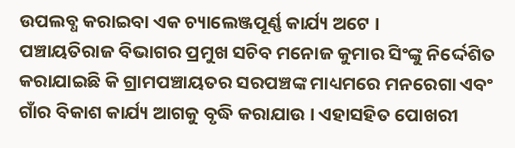ଉପଲବ୍ଧ କରାଇବା ଏକ ଚ୍ୟାଲେଞ୍ଜପୂର୍ଣ୍ଣ କାର୍ଯ୍ୟ ଅଟେ ।
ପଞ୍ଚାୟତିରାଜ ବିଭାଗର ପ୍ରମୁଖ ସଚିବ ମନୋଜ କୁମାର ସିଂଙ୍କୁ ନିର୍ଦ୍ଦେଶିତ କରାଯାଇଛି କି ଗ୍ରାମପଞ୍ଚାୟତର ସରପଞ୍ଚଙ୍କ ମାଧ୍ୟମରେ ମନରେଗା ଏବଂ ଗାଁର ବିକାଶ କାର୍ଯ୍ୟ ଆଗକୁ ବୃଦ୍ଧି କରାଯାଉ । ଏହାସହିତ ପୋଖରୀ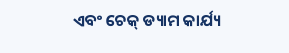ଏବଂ ଚେକ୍ ଡ୍ୟାମ କାର୍ଯ୍ୟ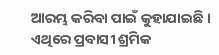ଆରମ୍ଭ କରିବା ପାଇଁ କୁହାଯାଇଛି । ଏଥିରେ ପ୍ରବାସୀ ଶ୍ରମିକ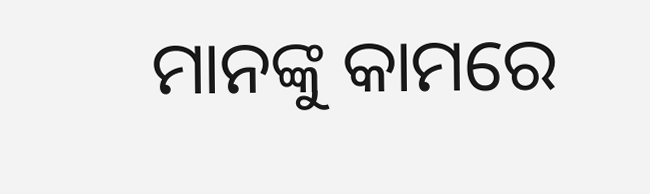ମାନଙ୍କୁ କାମରେ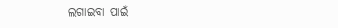ଲଗାଇବା ପାଇଁ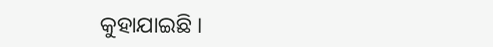କୁହାଯାଇଛି ।